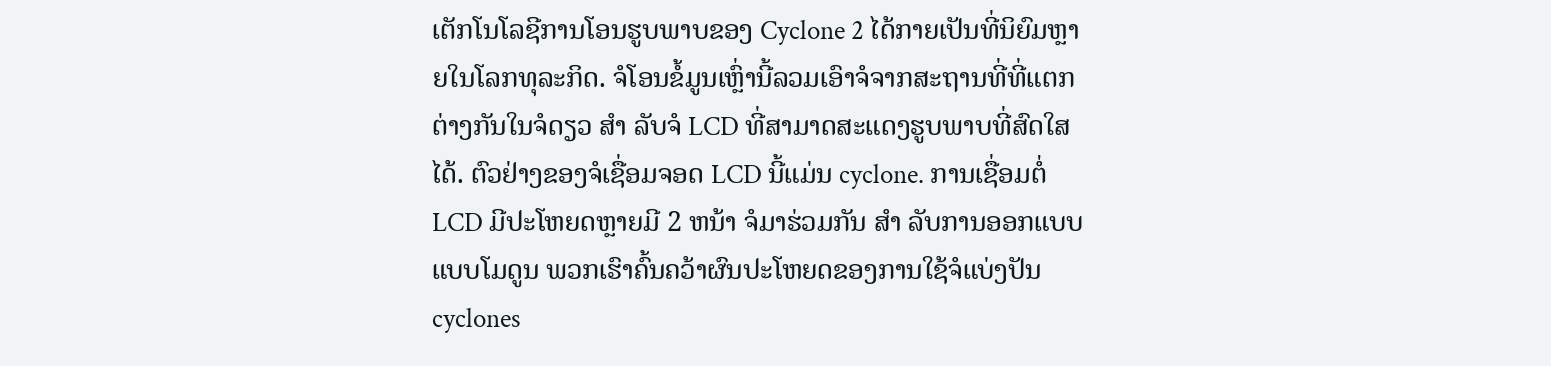ເຕັກໂນໂລຊີການໂອນຮູບພາບຂອງ Cyclone 2 ໄດ້ກາຍເປັນທີ່ນິຍົມຫຼາຍໃນໂລກທຸລະກິດ. ຈໍໂອນຂໍ້ມູນເຫຼົ່ານີ້ລວມເອົາຈໍຈາກສະຖານທີ່ທີ່ແຕກຕ່າງກັນໃນຈໍດຽວ ສໍາ ລັບຈໍ LCD ທີ່ສາມາດສະແດງຮູບພາບທີ່ສົດໃສໄດ້. ຕົວຢ່າງຂອງຈໍເຊື່ອມຈອດ LCD ນີ້ແມ່ນ cyclone. ການເຊື່ອມຕໍ່ LCD ມີປະໂຫຍດຫຼາຍມີ 2 ຫນ້າ ຈໍມາຮ່ວມກັນ ສໍາ ລັບການອອກແບບແບບໂມດູນ ພວກເຮົາຄົ້ນຄວ້າຜົນປະໂຫຍດຂອງການໃຊ້ຈໍແບ່ງປັນ cyclones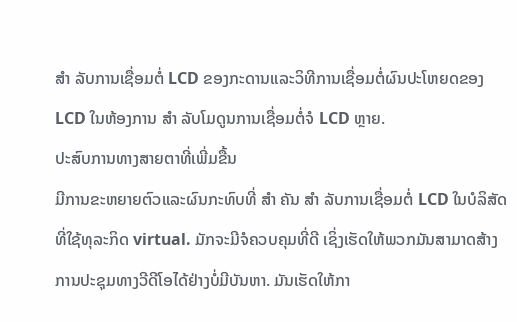ສໍາ ລັບການເຊື່ອມຕໍ່ LCD ຂອງກະດານແລະວິທີການເຊື່ອມຕໍ່ຜົນປະໂຫຍດຂອງ LCD ໃນຫ້ອງການ ສໍາ ລັບໂມດູນການເຊື່ອມຕໍ່ຈໍ LCD ຫຼາຍ.
ປະສົບການທາງສາຍຕາທີ່ເພີ່ມຂື້ນ
ມີການຂະຫຍາຍຕົວແລະຜົນກະທົບທີ່ ສໍາ ຄັນ ສໍາ ລັບການເຊື່ອມຕໍ່ LCD ໃນບໍລິສັດທີ່ໃຊ້ທຸລະກິດ virtual. ມັກຈະມີຈໍຄວບຄຸມທີ່ດີ ເຊິ່ງເຮັດໃຫ້ພວກມັນສາມາດສ້າງການປະຊຸມທາງວີດີໂອໄດ້ຢ່າງບໍ່ມີບັນຫາ. ມັນເຮັດໃຫ້ກາ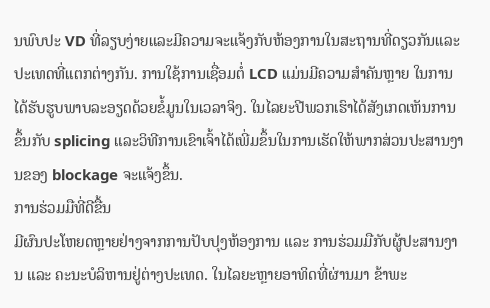ນພົບປະ VD ທີ່ລຽບງ່າຍແລະມີຄວາມຈະແຈ້ງກັບຫ້ອງການໃນສະຖານທີ່ດຽວກັນແລະປະເທດທີ່ແຕກຕ່າງກັນ. ການໃຊ້ການເຊື່ອມຕໍ່ LCD ແມ່ນມີຄວາມສໍາຄັນຫຼາຍ ໃນການໄດ້ຮັບຮູບພາບລະອຽດດ້ວຍຂໍ້ມູນໃນເວລາຈິງ. ໃນໄລຍະປີພວກເຮົາໄດ້ສັງເກດເຫັນການຂຶ້ນກັບ splicing ແລະວິທີການເຂົາເຈົ້າໄດ້ເພີ່ມຂຶ້ນໃນການເຮັດໃຫ້ພາກສ່ວນປະສານງານຂອງ blockage ຈະແຈ້ງຂຶ້ນ.
ການຮ່ວມມືທີ່ດີຂື້ນ
ມີຜົນປະໂຫຍດຫຼາຍຢ່າງຈາກການປັບປຸງຫ້ອງການ ແລະ ການຮ່ວມມືກັບຜູ້ປະສານງານ ແລະ ຄະນະບໍລິຫານຢູ່ຕ່າງປະເທດ. ໃນໄລຍະຫຼາຍອາທິດທີ່ຜ່ານມາ ຂ້າພະ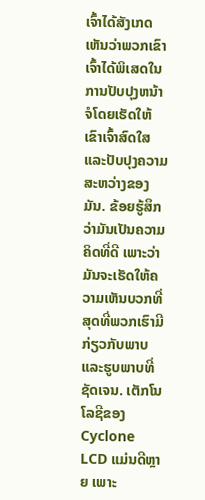ເຈົ້າໄດ້ສັງເກດເຫັນວ່າພວກເຂົາເຈົ້າໄດ້ພິເສດໃນການປັບປຸງຫນ້າຈໍໂດຍເຮັດໃຫ້ເຂົາເຈົ້າສົດໃສແລະປັບປຸງຄວາມສະຫວ່າງຂອງມັນ. ຂ້ອຍຮູ້ສຶກວ່າມັນເປັນຄວາມຄິດທີ່ດີ ເພາະວ່າມັນຈະເຮັດໃຫ້ຄວາມເຫັນບວກທີ່ສຸດທີ່ພວກເຮົາມີກ່ຽວກັບພາບແລະຮູບພາບທີ່ຊັດເຈນ. ເຕັກໂນໂລຊີຂອງ Cyclone LCD ແມ່ນດີຫຼາຍ ເພາະ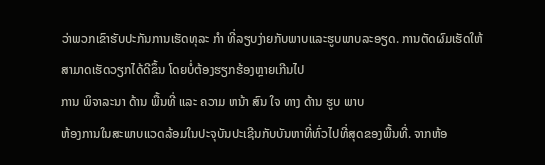ວ່າພວກເຂົາຮັບປະກັນການເຮັດທຸລະ ກໍາ ທີ່ລຽບງ່າຍກັບພາບແລະຮູບພາບລະອຽດ. ການຕັດຜົມເຮັດໃຫ້ສາມາດເຮັດວຽກໄດ້ດີຂຶ້ນ ໂດຍບໍ່ຕ້ອງຮຽກຮ້ອງຫຼາຍເກີນໄປ
ການ ພິຈາລະນາ ດ້ານ ພື້ນທີ່ ແລະ ຄວາມ ຫນ້າ ສົນ ໃຈ ທາງ ດ້ານ ຮູບ ພາບ
ຫ້ອງການໃນສະພາບແວດລ້ອມໃນປະຈຸບັນປະເຊີນກັບບັນຫາທີ່ທົ່ວໄປທີ່ສຸດຂອງພື້ນທີ່. ຈາກຫ້ອ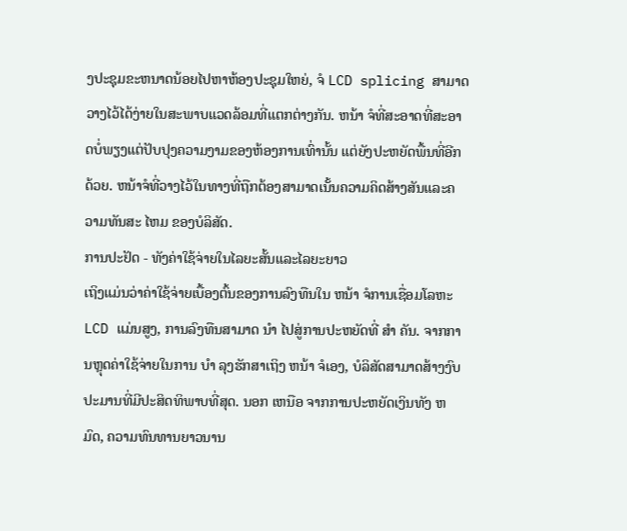ງປະຊຸມຂະຫນາດນ້ອຍໄປຫາຫ້ອງປະຊຸມໃຫຍ່, ຈໍ LCD splicing ສາມາດວາງໄວ້ໄດ້ງ່າຍໃນສະພາບແວດລ້ອມທີ່ແຕກຕ່າງກັນ. ຫນ້າ ຈໍທີ່ສະອາດທີ່ສະອາດບໍ່ພຽງແຕ່ປັບປຸງຄວາມງາມຂອງຫ້ອງການເທົ່ານັ້ນ ແຕ່ຍັງປະຫຍັດພື້ນທີ່ອີກດ້ວຍ. ຫນ້າຈໍທີ່ວາງໄວ້ໃນທາງທີ່ຖືກຕ້ອງສາມາດເນັ້ນຄວາມຄິດສ້າງສັນແລະຄວາມທັນສະ ໄຫມ ຂອງບໍລິສັດ.
ການປະຢັດ - ທັງຄ່າໃຊ້ຈ່າຍໃນໄລຍະສັ້ນແລະໄລຍະຍາວ
ເຖິງແມ່ນວ່າຄ່າໃຊ້ຈ່າຍເບື້ອງຕົ້ນຂອງການລົງທືນໃນ ຫນ້າ ຈໍການເຊື່ອມໂລຫະ LCD ແມ່ນສູງ, ການລົງທືນສາມາດ ນໍາ ໄປສູ່ການປະຫຍັດທີ່ ສໍາ ຄັນ. ຈາກການຫຼຸດຄ່າໃຊ້ຈ່າຍໃນການ ບໍາ ລຸງຮັກສາເຖິງ ຫນ້າ ຈໍເອງ, ບໍລິສັດສາມາດສ້າງງົບປະມານທີ່ມີປະສິດທິພາບທີ່ສຸດ. ນອກ ເຫນືອ ຈາກການປະຫຍັດເງິນທັງ ຫມົດ, ຄວາມທົນທານຍາວນານ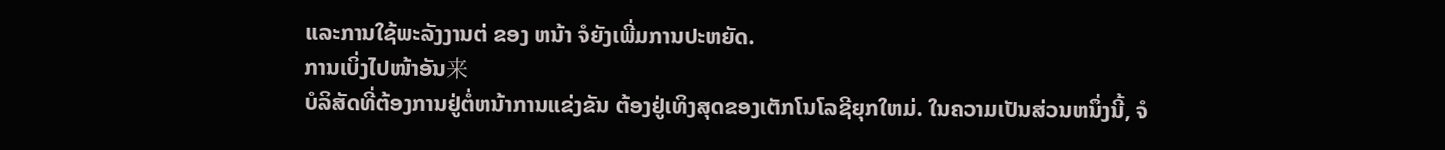ແລະການໃຊ້ພະລັງງານຕ່ ຂອງ ຫນ້າ ຈໍຍັງເພີ່ມການປະຫຍັດ.
ການເບິ່ງໄປໜ້າອັນ来
ບໍລິສັດທີ່ຕ້ອງການຢູ່ຕໍ່ຫນ້າການແຂ່ງຂັນ ຕ້ອງຢູ່ເທິງສຸດຂອງເຕັກໂນໂລຊີຍຸກໃຫມ່. ໃນຄວາມເປັນສ່ວນຫນຶ່ງນີ້, ຈໍ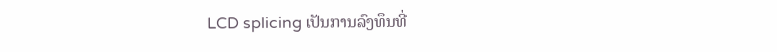LCD splicing ເປັນການລົງທຶນທີ່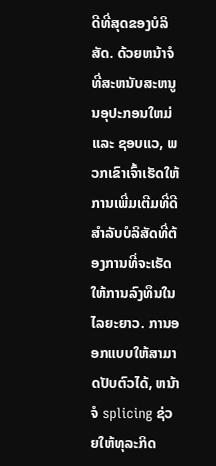ດີທີ່ສຸດຂອງບໍລິສັດ. ດ້ວຍຫນ້າຈໍທີ່ສະຫນັບສະຫນູນອຸປະກອນໃຫມ່ ແລະ ຊອບແວ, ພວກເຂົາເຈົ້າເຮັດໃຫ້ການເພີ່ມເຕີມທີ່ດີສໍາລັບບໍລິສັດທີ່ຕ້ອງການທີ່ຈະເຮັດໃຫ້ການລົງທຶນໃນໄລຍະຍາວ. ການອອກແບບໃຫ້ສາມາດປັບຕົວໄດ້, ຫນ້າ ຈໍ splicing ຊ່ວຍໃຫ້ທຸລະກິດ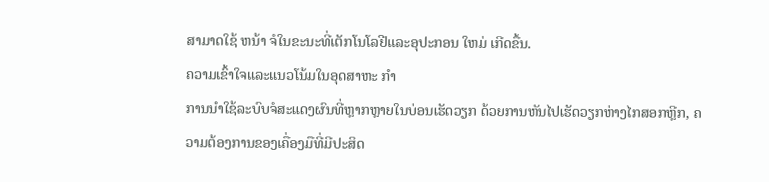ສາມາດໃຊ້ ຫນ້າ ຈໍໃນຂະນະທີ່ເຕັກໂນໂລຢີແລະອຸປະກອນ ໃຫມ່ ເກີດຂື້ນ.
ຄວາມເຂົ້າໃຈແລະແນວໂນ້ມໃນອຸດສາຫະ ກໍາ
ການນໍາໃຊ້ລະບົບຈໍສະແດງຜົນທີ່ຫຼາກຫຼາຍໃນບ່ອນເຮັດວຽກ ດ້ວຍການຫັນໄປເຮັດວຽກຫ່າງໄກສອກຫຼີກ, ຄວາມຕ້ອງການຂອງເຄື່ອງມືທີ່ມີປະສິດ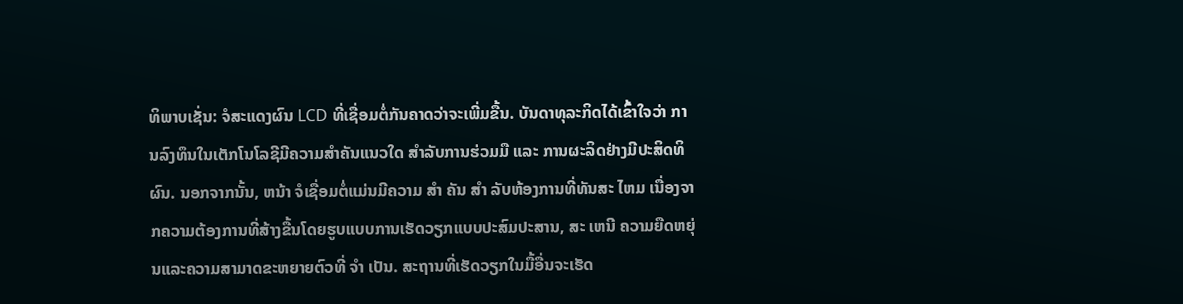ທິພາບເຊັ່ນ: ຈໍສະແດງຜົນ LCD ທີ່ເຊື່ອມຕໍ່ກັນຄາດວ່າຈະເພີ່ມຂື້ນ. ບັນດາທຸລະກິດໄດ້ເຂົ້າໃຈວ່າ ການລົງທຶນໃນເຕັກໂນໂລຊີມີຄວາມສໍາຄັນແນວໃດ ສໍາລັບການຮ່ວມມື ແລະ ການຜະລິດຢ່າງມີປະສິດທິຜົນ. ນອກຈາກນັ້ນ, ຫນ້າ ຈໍເຊື່ອມຕໍ່ແມ່ນມີຄວາມ ສໍາ ຄັນ ສໍາ ລັບຫ້ອງການທີ່ທັນສະ ໄຫມ ເນື່ອງຈາກຄວາມຕ້ອງການທີ່ສ້າງຂື້ນໂດຍຮູບແບບການເຮັດວຽກແບບປະສົມປະສານ, ສະ ເຫນີ ຄວາມຍືດຫຍຸ່ນແລະຄວາມສາມາດຂະຫຍາຍຕົວທີ່ ຈໍາ ເປັນ. ສະຖານທີ່ເຮັດວຽກໃນມື້ອື່ນຈະເຮັດ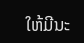ໃຫ້ມີນະ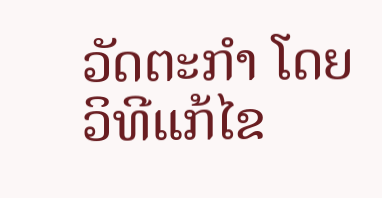ວັດຕະກໍາ ໂດຍວິທີແກ້ໄຂ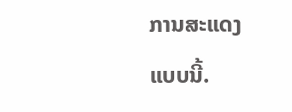ການສະແດງແບບນີ້.